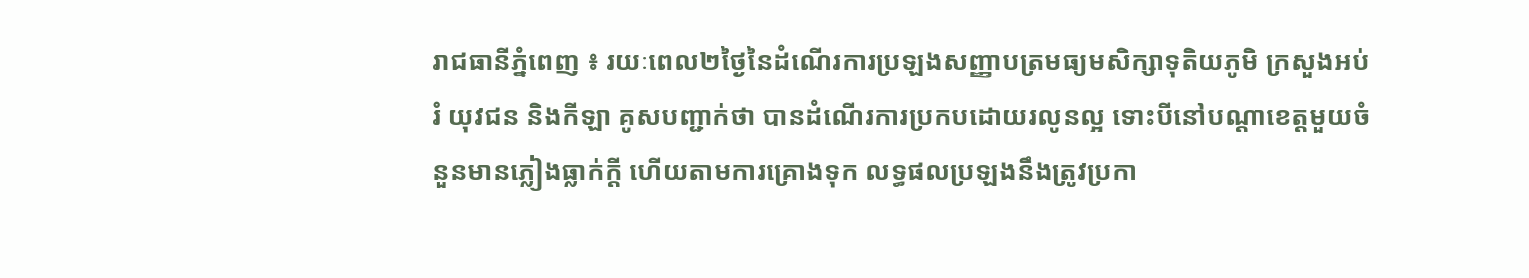រាជធានីភ្នំពេញ ៖ រយៈពេល២ថ្ងៃនៃដំណើរការប្រឡងសញ្ញាបត្រមធ្យមសិក្សាទុតិយភូមិ ក្រសួងអប់រំ យុវជន និងកីឡា គូសបញ្ជាក់ថា បានដំណើរការប្រកបដោយរលូនល្អ ទោះបីនៅបណ្តាខេត្តមួយចំនួនមានភ្លៀងធ្លាក់ក្តី ហើយតាមការគ្រោងទុក លទ្ធផលប្រឡងនឹងត្រូវប្រកា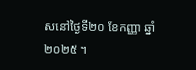សនៅថ្ងៃទី២០ ខែកញ្ញា ឆ្នាំ២០២៥ ។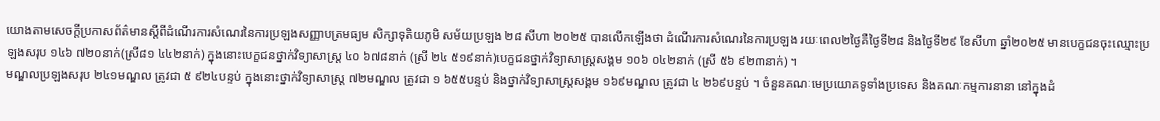យោងតាមសេចក្តីប្រកាសព័ត៌មានស្តីពីដំណើរការសំណេរនៃការប្រឡងសញ្ញាបត្រមធ្យម សិក្សាទុតិយភូមិ សម័យប្រឡង ២៨ សីហា ២០២៥ បានលើកឡើងថា ដំណើរការសំណេរនៃការប្រឡង រយៈពេល២ថ្ងៃគឺថ្ងៃទី២៨ និងថ្ងៃទី២៩ ខែសីហា ឆ្នាំ២០២៥ មានបេក្ខជនចុះឈ្មោះប្រឡងសរុប ១៤៦ ៧២០នាក់(ស្រី៨១ ៤៤២នាក់) ក្នុងនោះបេក្ខជនថ្នាក់វិទ្យាសាស្ត្រ ៤០ ៦៧៨នាក់ (ស្រី ២៤ ៥១៩នាក់)បេក្ខជនថ្នាក់វិទ្យាសាស្ត្រសង្គម ១០៦ ០៤២នាក់ (ស្រី ៥៦ ៩២៣នាក់) ។
មណ្ឌលប្រឡងសរុប ២៤១មណ្ឌល ត្រូវជា ៥ ៩២៤បន្ទប់ ក្នុងនោះថ្នាក់វិទ្យាសាស្ត្រ ៧២មណ្ឌល ត្រូវជា ១ ៦៥៥បន្ទប់ និងថ្នាក់វិទ្យាសាស្ត្រសង្គម ១៦៩មណ្ឌល ត្រូវជា ៤ ២៦៩បន្ទប់ ។ ចំនួនគណៈមេប្រយោគទូទាំងប្រទេស និងគណៈកម្មការនានា នៅក្នុងដំ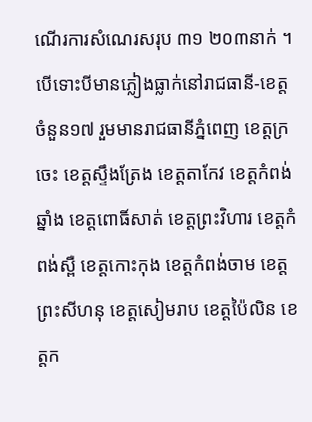ណើរការសំណេរសរុប ៣១ ២០៣នាក់ ។
បើទោះបីមានភ្លៀងធ្លាក់នៅរាជធានី-ខេត្តចំនួន១៧ រួមមានរាជធានីភ្នំពេញ ខេត្តក្រចេះ ខេត្តស្ទឹងត្រែង ខេត្តតាកែវ ខេត្តកំពង់ឆ្នាំង ខេត្តពោធិ៍សាត់ ខេត្តព្រះវិហារ ខេត្តកំពង់ស្ពឺ ខេត្តកោះកុង ខេត្តកំពង់ចាម ខេត្តព្រះសីហនុ ខេត្តសៀមរាប ខេត្តប៉ៃលិន ខេត្តក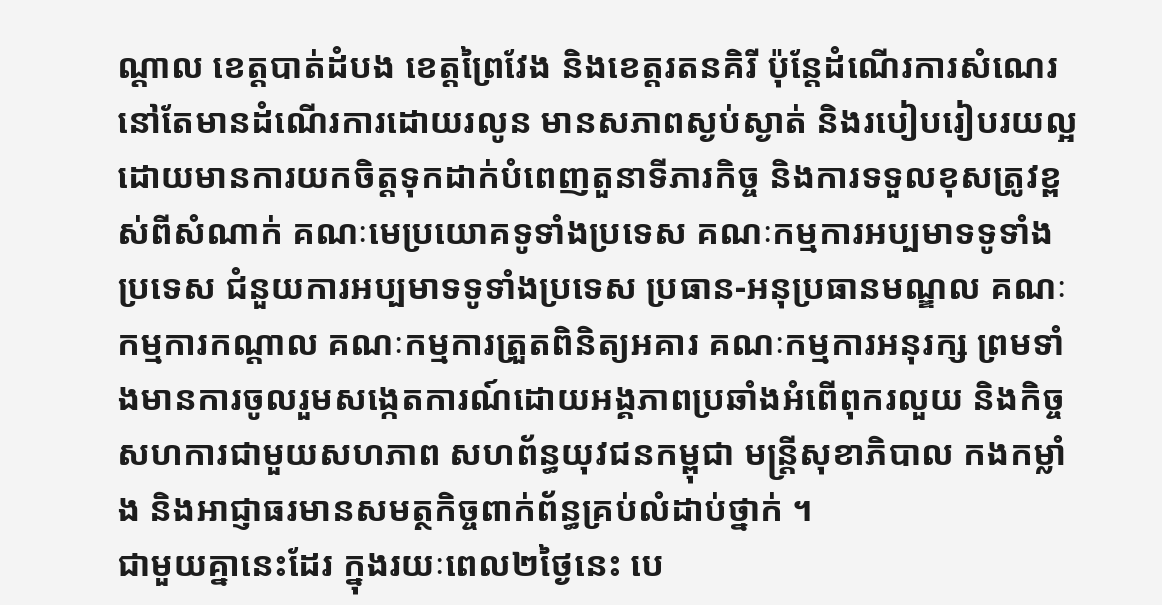ណ្តាល ខេត្តបាត់ដំបង ខេត្តព្រៃវែង និងខេត្តរតនគិរី ប៉ុន្តែដំណើរការសំណេរនៅតែមានដំណើរការដោយរលូន មានសភាពស្ងប់ស្ងាត់ និងរបៀបរៀបរយល្អ ដោយមានការយកចិត្តទុកដាក់បំពេញតួនាទីភារកិច្ច និងការទទួលខុសត្រូវខ្ពស់ពីសំណាក់ គណៈមេប្រយោគទូទាំងប្រទេស គណៈកម្មការអប្បមាទទូទាំងប្រទេស ជំនួយការអប្បមាទទូទាំងប្រទេស ប្រធាន-អនុប្រធានមណ្ឌល គណៈកម្មការកណ្តាល គណៈកម្មការត្រួតពិនិត្យអគារ គណៈកម្មការអនុរក្ស ព្រមទាំងមានការចូលរួមសង្កេតការណ៍ដោយអង្គភាពប្រឆាំងអំពើពុករលួយ និងកិច្ចសហការជាមួយសហភាព សហព័ន្ធយុវជនកម្ពុជា មន្ត្រីសុខាភិបាល កងកម្លាំង និងអាជ្ញាធរមានសមត្ថកិច្ចពាក់ព័ន្ធគ្រប់លំដាប់ថ្នាក់ ។
ជាមួយគ្នានេះដែរ ក្នុងរយៈពេល២ថ្ងៃនេះ បេ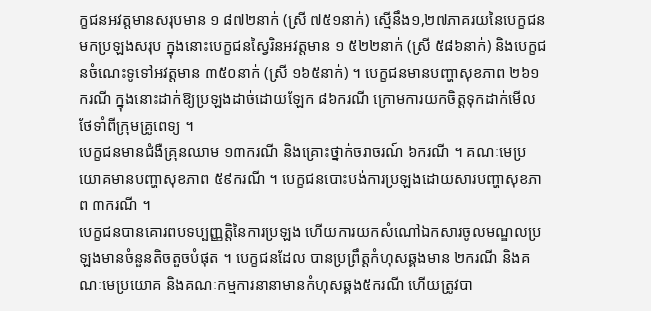ក្ខជនអវត្តមានសរុបមាន ១ ៨៧២នាក់ (ស្រី ៧៥១នាក់) ស្មើនឹង១,២៧ភាគរយនៃបេក្ខជនមកប្រឡងសរុប ក្នុងនោះបេក្ខជនស្វៃរិនអវត្តមាន ១ ៥២២នាក់ (ស្រី ៥៨៦នាក់) និងបេក្ខជនចំណេះទូទៅអវត្តមាន ៣៥០នាក់ (ស្រី ១៦៥នាក់) ។ បេក្ខជនមានបញ្ហាសុខភាព ២៦១ករណី ក្នុងនោះដាក់ឱ្យប្រឡងដាច់ដោយឡែក ៨៦ករណី ក្រោមការយកចិត្តទុកដាក់មើលថែទាំពីក្រុមគ្រូពេទ្យ ។
បេក្ខជនមានជំងឺគ្រុនឈាម ១៣ករណី និងគ្រោះថ្នាក់ចរាចរណ៍ ៦ករណី ។ គណៈមេប្រយោគមានបញ្ហាសុខភាព ៥៩ករណី ។ បេក្ខជនបោះបង់ការប្រឡងដោយសារបញ្ហាសុខភាព ៣ករណី ។
បេក្ខជនបានគោរពបទប្បញ្ញត្តិនៃការប្រឡង ហើយការយកសំណៅឯកសារចូលមណ្ឌលប្រឡងមានចំនួនតិចតួចបំផុត ។ បេក្ខជនដែល បានប្រព្រឹត្តកំហុសឆ្គងមាន ២ករណី និងគណៈមេប្រយោគ និងគណៈកម្មការនានាមានកំហុសឆ្គង៥ករណី ហើយត្រូវបា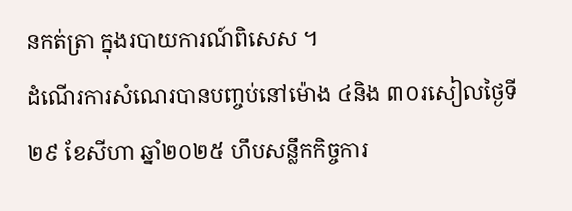នកត់ត្រា ក្នុងរបាយការណ៍ពិសេស ។
ដំណើរការសំណេរបានបញ្ចប់នៅម៉ោង ៤និង ៣០រសៀលថ្ងៃទី២៩ ខែសីហា ឆ្នាំ២០២៥ ហឹបសន្លឹកកិច្ចការ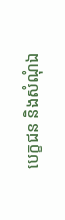បេក្ខជន និងសំណុំឯ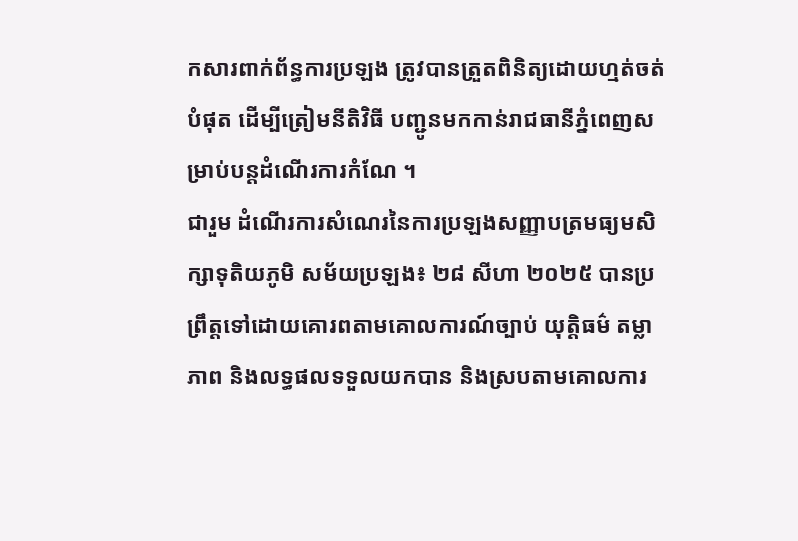កសារពាក់ព័ន្ធការប្រឡង ត្រូវបានត្រួតពិនិត្យដោយហ្មត់ចត់បំផុត ដើម្បីត្រៀមនីតិវិធី បញ្ជូនមកកាន់រាជធានីភ្នំពេញសម្រាប់បន្តដំណើរការកំណែ ។
ជារួម ដំណើរការសំណេរនៃការប្រឡងសញ្ញាបត្រមធ្យមសិក្សាទុតិយភូមិ សម័យប្រឡង៖ ២៨ សីហា ២០២៥ បានប្រព្រឹត្តទៅដោយគោរពតាមគោលការណ៍ច្បាប់ យុត្តិធម៌ តម្លាភាព និងលទ្ធផលទទួលយកបាន និងស្របតាមគោលការ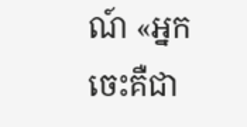ណ៍ «អ្នកចេះគឺជា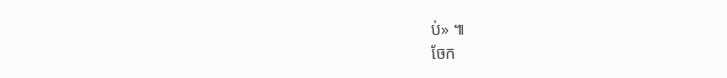ប់» ៕
ចែក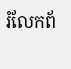រំលែកព័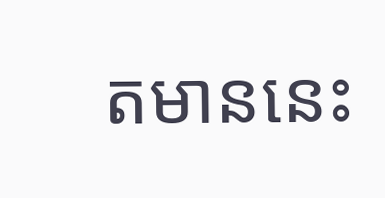តមាននេះ